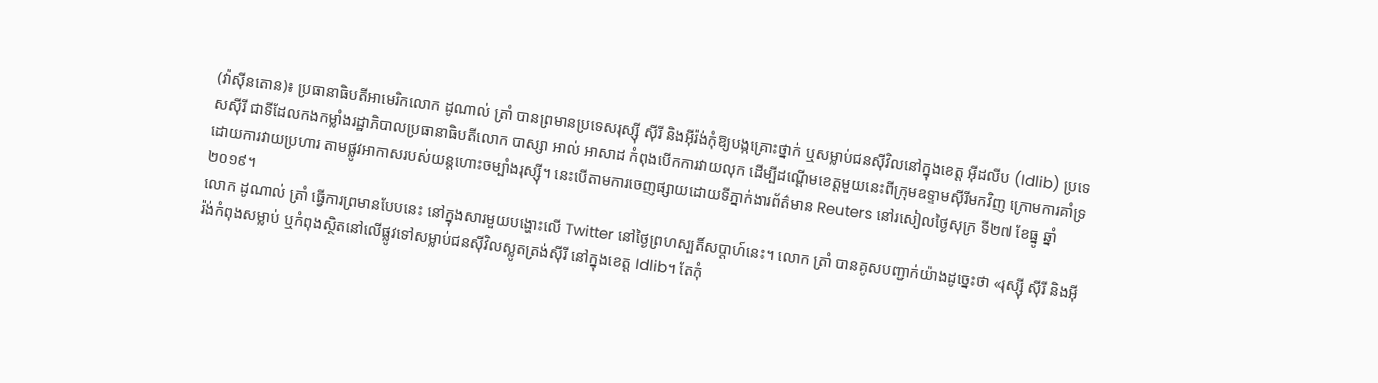(វ៉ាស៊ីនតោន)៖ ប្រធានាធិបតីអាមេរិកលោក ដូណាល់ ត្រាំ បានព្រមានប្រទេសរុស្ស៊ី ស៊ីរី និងអ៊ីរ៉ង់កុំឱ្យបង្កគ្រោះថ្នាក់ ឬសម្លាប់ជនស៊ីវិលនៅក្នុងខេត្ត អ៊ីដលីប (Idlib) ប្រទេសស៊ីរី ជាទីដែលកងកម្លាំងរដ្ឋាភិបាលប្រធានាធិបតីលោក បាស្សា អាល់ អាសាដ កំពុងបើកការវាយលុក ដើម្បីដណើ្ដមខេត្តមួយនេះពីក្រុមឧទ្ទាមស៊ីរីមកវិញ ក្រោមការគាំទ្រដោយការវាយប្រហារ តាមផ្លូវអាកាសរបស់យន្ដហោះចម្បាំងរុស្ស៊ី។ នេះបើតាមការចេញផ្សាយដោយទីភ្នាក់ងារព័ត៌មាន Reuters នៅរសៀលថ្ងៃសុក្រ ទី២៧ ខែធ្នូ ឆ្នាំ២០១៩។
លោក ដូណាល់ ត្រាំ ធ្វើការព្រមានបែបនេះ នៅក្នុងសារមួយបង្ហោះលើ Twitter នៅថ្ងៃព្រហស្បតិ៍សប្ដាហ៍នេះ។ លោក ត្រាំ បានគូសបញ្ជាក់យ៉ាងដូច្នេះថា «រុស្ស៊ី ស៊ីរី និងអ៊ីរ៉ង់កំពុងសម្លាប់ ឬកំពុងស្ថិតនៅលើផ្លូវទៅសម្លាប់ជនស៊ីវិលស្លូតត្រង់ស៊ីរី នៅក្នុងខេត្ត Idlib។ តែកុំ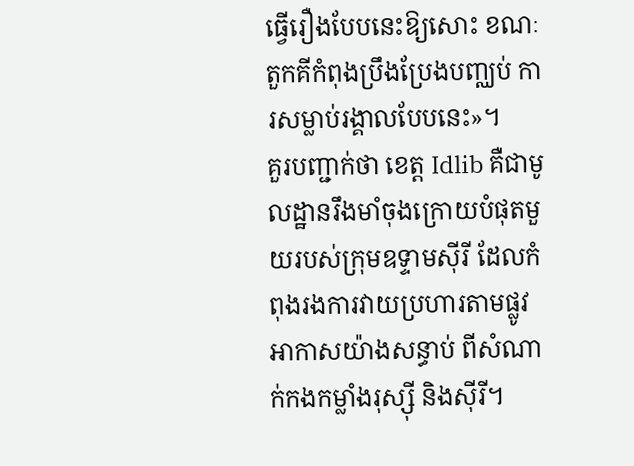ធ្វើរឿងបែបនេះឱ្យសោះ ខណៈតួកគីកំពុងប្រឹងប្រែងបញ្ឈប់ ការសម្លាប់រង្គាលបែបនេះ»។
គួរបញ្ជាក់ថា ខេត្ត Idlib គឺជាមូលដ្ឋានរឹងមាំចុងក្រោយបំផុតមួយរបស់ក្រុមឧទ្ទាមស៊ីរី ដែលកំពុងរងការវាយប្រហារតាមផ្លូវអាកាសយ៉ាងសន្ធាប់ ពីសំណាក់កងកម្លាំងរុស្ស៊ី និងស៊ីរី។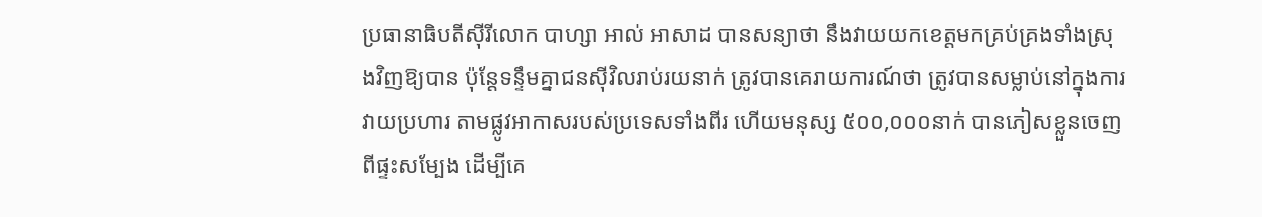ប្រធានាធិបតីស៊ីរីលោក បាហ្សា អាល់ អាសាដ បានសន្យាថា នឹងវាយយកខេត្តមកគ្រប់គ្រងទាំងស្រុងវិញឱ្យបាន ប៉ុន្តែទន្ទឹមគ្នាជនស៊ីវិលរាប់រយនាក់ ត្រូវបានគេរាយការណ៍ថា ត្រូវបានសម្លាប់នៅក្នុងការវាយប្រហារ តាមផ្លូវអាកាសរបស់ប្រទេសទាំងពីរ ហើយមនុស្ស ៥០០,០០០នាក់ បានភៀសខ្លួនចេញពីផ្ទះសម្បែង ដើម្បីគេ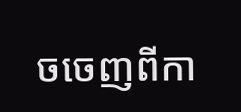ចចេញពីកា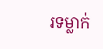រទម្លាក់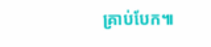គ្រាប់បែក៕